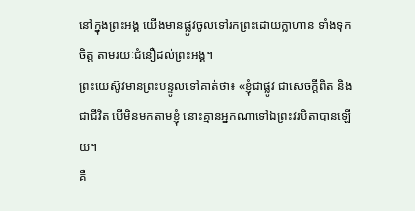នៅក្នុងព្រះអង្គ យើងមានផ្លូវចូលទៅរកព្រះដោយក្លាហាន ទាំងទុកចិត្ត តាមរយៈជំនឿដល់ព្រះអង្គ។
ព្រះយេស៊ូវមានព្រះបន្ទូលទៅគាត់ថា៖ «ខ្ញុំជាផ្លូវ ជាសេចក្តីពិត និងជាជីវិត បើមិនមកតាមខ្ញុំ នោះគ្មានអ្នកណាទៅឯព្រះវរបិតាបានឡើយ។
គឺ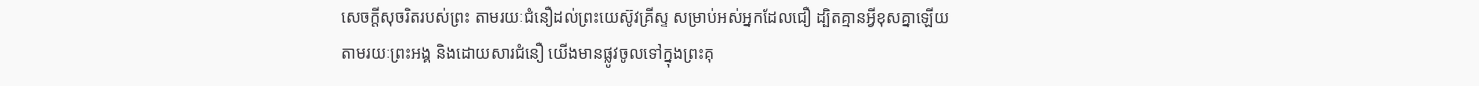សេចក្តីសុចរិតរបស់ព្រះ តាមរយៈជំនឿដល់ព្រះយេស៊ូវគ្រីស្ទ សម្រាប់អស់អ្នកដែលជឿ ដ្បិតគ្មានអ្វីខុសគ្នាឡើយ
តាមរយៈព្រះអង្គ និងដោយសារជំនឿ យើងមានផ្លូវចូលទៅក្នុងព្រះគុ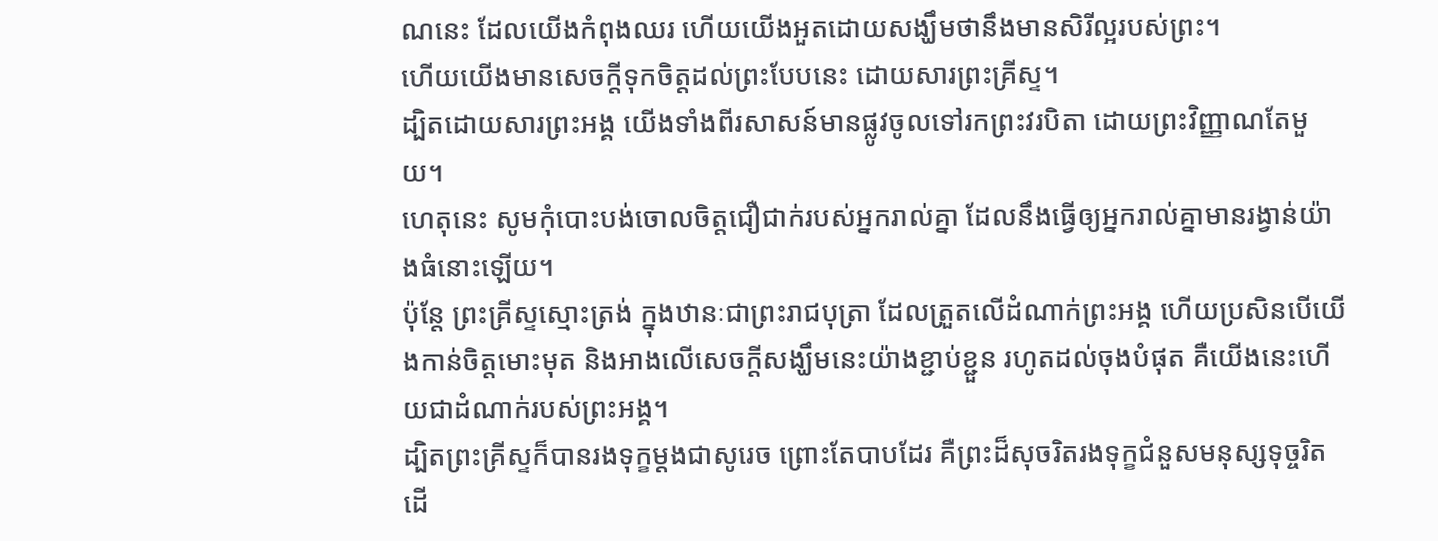ណនេះ ដែលយើងកំពុងឈរ ហើយយើងអួតដោយសង្ឃឹមថានឹងមានសិរីល្អរបស់ព្រះ។
ហើយយើងមានសេចក្តីទុកចិត្តដល់ព្រះបែបនេះ ដោយសារព្រះគ្រីស្ទ។
ដ្បិតដោយសារព្រះអង្គ យើងទាំងពីរសាសន៍មានផ្លូវចូលទៅរកព្រះវរបិតា ដោយព្រះវិញ្ញាណតែមួយ។
ហេតុនេះ សូមកុំបោះបង់ចោលចិត្តជឿជាក់របស់អ្នករាល់គ្នា ដែលនឹងធ្វើឲ្យអ្នករាល់គ្នាមានរង្វាន់យ៉ាងធំនោះឡើយ។
ប៉ុន្តែ ព្រះគ្រីស្ទស្មោះត្រង់ ក្នុងឋានៈជាព្រះរាជបុត្រា ដែលត្រួតលើដំណាក់ព្រះអង្គ ហើយប្រសិនបើយើងកាន់ចិត្តមោះមុត និងអាងលើសេចក្តីសង្ឃឹមនេះយ៉ាងខ្ជាប់ខ្ជួន រហូតដល់ចុងបំផុត គឺយើងនេះហើយជាដំណាក់របស់ព្រះអង្គ។
ដ្បិតព្រះគ្រីស្ទក៏បានរងទុក្ខម្តងជាសូរេច ព្រោះតែបាបដែរ គឺព្រះដ៏សុចរិតរងទុក្ខជំនួសមនុស្សទុច្ចរិត ដើ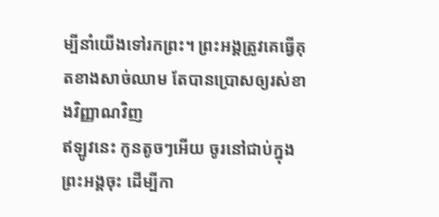ម្បីនាំយើងទៅរកព្រះ។ ព្រះអង្គត្រូវគេធ្វើគុតខាងសាច់ឈាម តែបានប្រោសឲ្យរស់ខាងវិញ្ញាណវិញ
ឥឡូវនេះ កូនតូចៗអើយ ចូរនៅជាប់ក្នុងព្រះអង្គចុះ ដើម្បីកា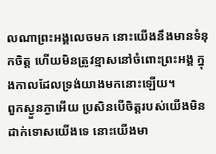លណាព្រះអង្គលេចមក នោះយើងនឹងមានទំនុកចិត្ត ហើយមិនត្រូវខ្មាសនៅចំពោះព្រះអង្គ ក្នុងកាលដែលទ្រង់យាងមកនោះឡើយ។
ពួកស្ងួនភ្ងាអើយ ប្រសិនបើចិត្តរបស់យើងមិនដាក់ទោសយើងទេ នោះយើងមា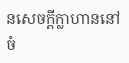នសេចក្ដីក្លាហាននៅចំ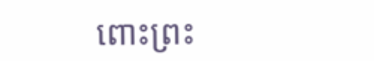ពោះព្រះ